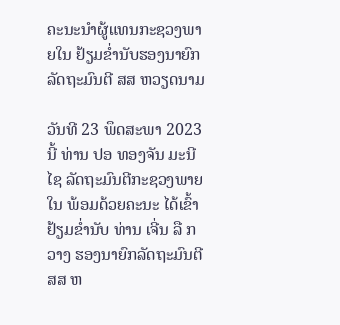ຄະນະນໍາຜູ້ແທນກະຊວງພາຍໃນ ຢ້ຽມຂໍ່ານັບຮອງນາຍົກລັດຖະມົນຕີ ສສ ຫວຽດນາມ

ວັນທີ 23 ພຶດສະພາ 2023 ນີ້ ທ່ານ ປອ ທອງຈັນ ມະນີໄຊ ລັດຖະມົນຕີກະຊວງພາຍໃນ ພ້ອມດ້ວຍຄະນະ ໄດ້ເຂົ້າຢ້ຽມຂໍ່ານັບ ທ່ານ ເຈີ່ນ ລື ກວາງ ຮອງນາຍົກລັດຖະມົນຕີ ສສ ຫ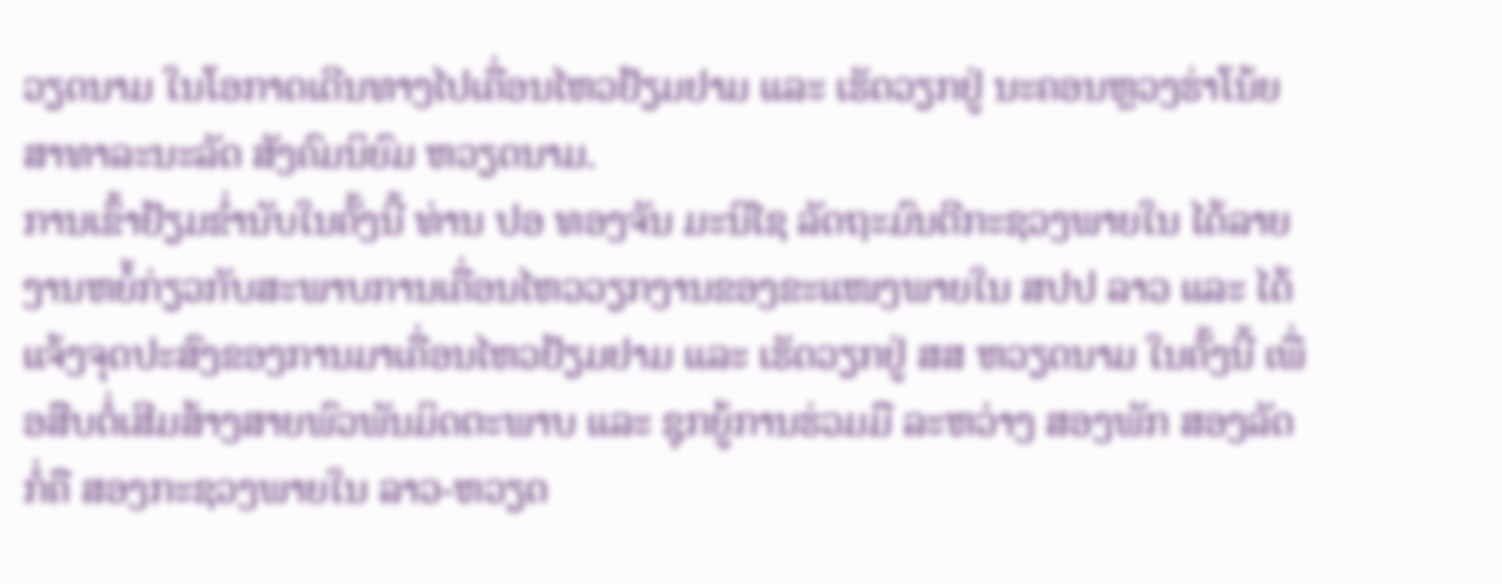ວຽດນາມ ໃນໂອກາດເດີນທາງໄປເຄື່ອນໄຫວຢ້ຽມຢາມ ແລະ ເຮັດວຽກຢູ່ ນະຄອນຫຼວງຮ່າໂນ້ຍ ສາທາລະນະລັດ ສັງຄົມນິຍົມ ຫວຽດນາມ.
ການເຂົ້າຢ້ຽມຂໍ່ານັບໃນຄັ້ງນີ້ ທ່ານ ປອ ທອງຈັນ ມະນີໄຊ ລັດຖະມົນຕີກະຊວງພາຍໃນ ໄດ້ລາຍງານຫຍໍ້ກ່ຽວກັບສະພາບການເຄື່ອນໄຫວວຽກງານຂອງຂະແໜງພາຍໃນ ສປປ ລາວ ແລະ ໄດ້ແຈ້ງຈຸດປະສົງຂອງການມາເຄື່ອນໄຫວຢ້ຽມຢາມ ແລະ ເຮັດວຽກຢູ່ ສສ ຫວຽດນາມ ໃນຄັ້ງນີ້ ເພື່ອສືບຕໍ່ເສີມສ້າງສາຍພົວພັນມິດຕະພາບ ແລະ ຊຸກຍູ້ການຮ່ວມມື ລະຫວ່າງ ສອງພັກ ສອງລັດ ກໍ່ຄື ສອງກະຊວງພາຍໃນ ລາວ-ຫວຽດ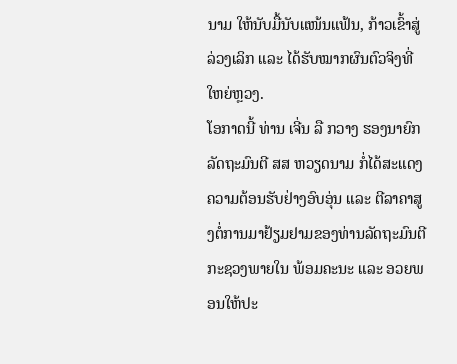ນາມ ໃຫ້ນັບມື້ນັບແໜ້ນແຟ້ນ, ກ້າວເຂົ້າສູ່ລ່ວງເລິກ ແລະ ໄດ້ຮັບໝາກຜົນຕົວຈິງທີ່ໃຫຍ່ຫຼວງ.
ໂອກາດນີ້ ທ່ານ ເຈີ່ນ ລື ກວາງ ຮອງນາຍົກລັດຖະມົນຕີ ສສ ຫວຽດນາມ ກໍ່ໄດ້ສະແດງຄວາມຕ້ອນຮັບຢ່າງອົບອຸ່ນ ແລະ ຕີລາຄາສູງຕໍ່ການມາຢ້ຽມຢາມຂອງທ່ານລັດຖະມົນຕີກະຊວງພາຍໃນ ພ້ອມຄະນະ ແລະ ອວຍພອນໃຫ້ປະ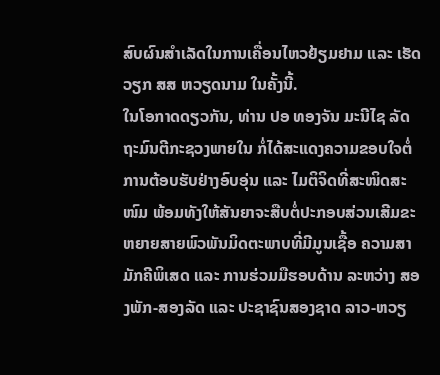ສົບຜົນສໍາເລັດໃນການເຄື່ອນໄຫວຢ້ຽມຢາມ ແລະ ເຮັດວຽກ ສສ ຫວຽດນາມ ໃນຄັ້ງນີ້.
ໃນໂອກາດດຽວກັນ, ທ່ານ ປອ ທອງຈັນ ມະນີໄຊ ລັດຖະມົນຕີກະຊວງພາຍໃນ ກໍ່ໄດ້ສະແດງຄວາມຂອບໃຈຕໍ່ການຕ້ອບຮັບຢ່າງອົບອຸ່ນ ແລະ ໄມຕິຈິດທີ່ສະໜິດສະໜົມ ພ້ອມທັງໃຫ້ສັນຍາຈະສືບຕໍ່ປະກອບສ່ວນເສີມຂະຫຍາຍສາຍພົວພັນມິດຕະພາບທີ່ມີມູນເຊື້ອ ຄວາມສາມັກຄີພິເສດ ແລະ ການຮ່ວມມືຮອບດ້ານ ລະຫວ່າງ ສອງພັກ-ສອງລັດ ແລະ ປະຊາຊົນສອງຊາດ ລາວ-ຫວຽ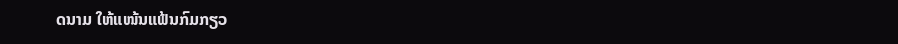ດນາມ ໃຫ້ແໜ້ນແຟ້ນກົມກຽວ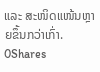ແລະ ສະໜິດແໜ້ນຫຼາຍຂຶ້ນກວ່າເກົ່າ.
0Shares